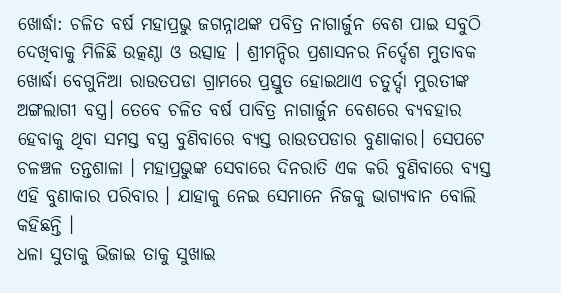ଖୋର୍ଦ୍ଧା: ଚଳିତ ବର୍ଷ ମହାପ୍ରଭୁ ଜଗନ୍ନାଥଙ୍କ ପବିତ୍ର ନାଗାର୍ଜୁନ ବେଶ ପାଇ ସବୁଠି ଦେଖିବାକୁ ମିଳିଛି ଉତ୍କଣ୍ଠା ଓ ଉତ୍ସାହ । ଶ୍ରୀମନ୍ଦିର ପ୍ରଶାସନର ନିର୍ଦ୍ଦେଶ ମୁତାବକ ଖୋର୍ଦ୍ଧା ବେଗୁନିଆ ରାଉତପଡା ଗ୍ରାମରେ ପ୍ରସ୍ତୁତ ହୋଇଥାଏ ଚତୁର୍ଦ୍ଦା ମୁରତୀଙ୍କ ଅଙ୍ଗଲାଗୀ ବସ୍ତ୍ର। ତେବେ ଚଳିତ ବର୍ଷ ପାବିତ୍ର ନାଗାର୍ଜୁନ ବେଶରେ ବ୍ୟବହାର ହେବାକୁ ଥିବା ସମସ୍ତ ବସ୍ତ୍ର ବୁଣିବାରେ ବ୍ୟସ୍ତ ରାଉତପଡାର ବୁଣାକାର। ସେପଟେ ଚଳଞ୍ଚଳ ତନ୍ତଶାଳା । ମହାପ୍ରଭୁଙ୍କ ସେବାରେ ଦିନରାତି ଏକ କରି ବୁଣିବାରେ ବ୍ୟସ୍ତ ଏହି ବୁଣାକାର ପରିବାର । ଯାହାକୁ ନେଇ ସେମାନେ ନିଜକୁ ଭାଗ୍ୟବାନ ବୋଲି କହିଛନ୍ତି ।
ଧଳା ସୁତାକୁ ଭିଜାଇ ତାକୁ ସୁଖାଇ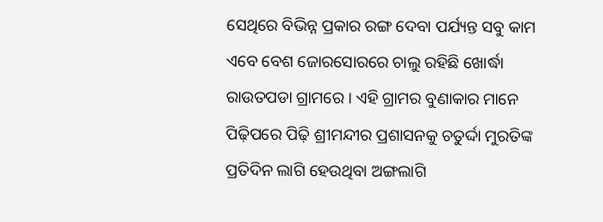ସେଥିରେ ବିଭିନ୍ନ ପ୍ରକାର ରଙ୍ଗ ଦେବା ପର୍ଯ୍ୟନ୍ତ ସବୁ କାମ ଏବେ ବେଶ ଜୋରସୋରରେ ଚାଲୁ ରହିଛି ଖୋର୍ଦ୍ଧା ରାଉତପଡା ଗ୍ରାମରେ । ଏହି ଗ୍ରାମର ବୁଣାକାର ମାନେ ପିଢ଼ିପରେ ପିଢ଼ି ଶ୍ରୀମନ୍ଦୀର ପ୍ରଶାସନକୁ ଚତୁର୍ଦ୍ଦା ମୁରତିଙ୍କ ପ୍ରତିଦିନ ଲାଗି ହେଉଥିବା ଅଙ୍ଗଲାଗି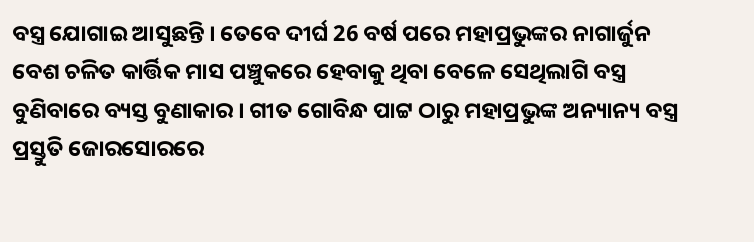ବସ୍ତ୍ର ଯୋଗାଇ ଆସୁଛନ୍ତି । ତେବେ ଦୀର୍ଘ 26 ବର୍ଷ ପରେ ମହାପ୍ରଭୁଙ୍କର ନାଗାର୍ଜୁନ ବେଶ ଚଳିତ କାର୍ତ୍ତିକ ମାସ ପଞ୍ଚୁକରେ ହେବାକୁ ଥିବା ବେଳେ ସେଥିଲାଗି ବସ୍ତ୍ର ବୁଣିବାରେ ବ୍ୟସ୍ତ ବୁଣାକାର । ଗୀତ ଗୋବିନ୍ଧ ପାଟ୍ଟ ଠାରୁ ମହାପ୍ରଭୁଙ୍କ ଅନ୍ୟାନ୍ୟ ବସ୍ତ୍ର ପ୍ରସ୍ତୁତି ଜୋରସୋରରେ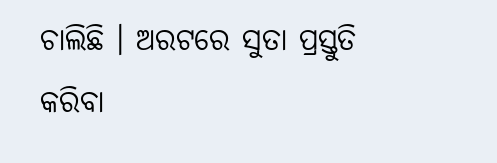ଚାଲିଛି । ଅରଟରେ ସୁତା ପ୍ରସ୍ତୁତି କରିବା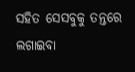ସହିତ ସେସବୁକୁ ତନ୍ତରେ ଲଗାଇବା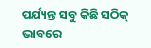ପର୍ଯ୍ୟନ୍ତ ସବୁ କିଛି ସଠିକ୍ ଭାବରେ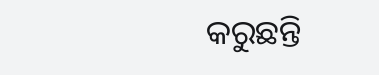କରୁଛନ୍ତି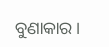ବୁଣାକାର ।